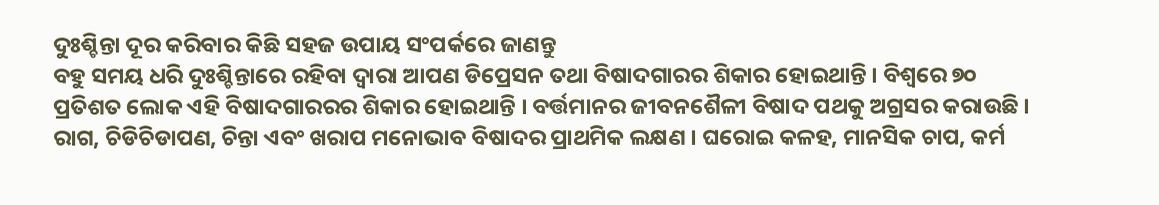ଦୁଃଶ୍ଚିନ୍ତା ଦୂର କରିବାର କିଛି ସହଜ ଉପାୟ ସଂପର୍କରେ ଜାଣନ୍ତୁ
ବହୁ ସମୟ ଧରି ଦୁଃଶ୍ଚିନ୍ତାରେ ରହିବା ଦ୍ୱାରା ଆପଣ ଡିପ୍ରେସନ ତଥା ବିଷାଦଗାରର ଶିକାର ହୋଇଥାନ୍ତି । ବିଶ୍ୱରେ ୭୦ ପ୍ରତିଶତ ଲୋକ ଏହି ବିଷାଦଗାରରର ଶିକାର ହୋଇଥାନ୍ତି । ବର୍ତ୍ତମାନର ଜୀବନଶୈଳୀ ବିଷାଦ ପଥକୁ ଅଗ୍ରସର କରାଉଛି । ରାଗ, ଚିଡିଚିଡାପଣ, ଚିନ୍ତା ଏବଂ ଖରାପ ମନୋଭାବ ବିଷାଦର ପ୍ରାଥମିକ ଲକ୍ଷଣ । ଘରୋଇ କଳହ, ମାନସିକ ଚାପ, କର୍ମ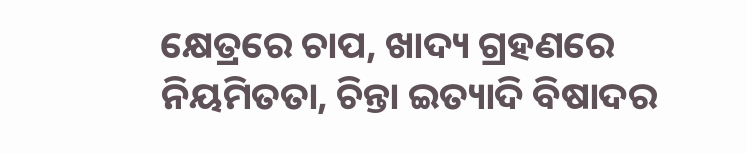କ୍ଷେତ୍ରରେ ଚାପ, ଖାଦ୍ୟ ଗ୍ରହଣରେ ନିୟମିତତା, ଚିନ୍ତା ଇତ୍ୟାଦି ବିଷାଦର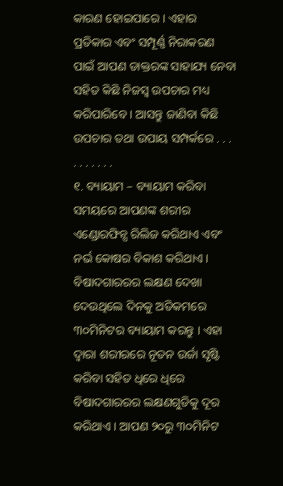କାରଣ ହୋଇପାରେ । ଏହାର ପ୍ରତିକାର ଏବଂ ସମ୍ପୂର୍ଣ୍ଣ ନିରାକରଣ ପାଇଁ ଆପଣ ଡାକ୍ତରଙ୍କ ସାହାଯ୍ୟ ନେବା ସହିତ କିଛି ନିଜସ୍ୱ ଉପଚାର ମଧ୍ୟ କରିପାରିବେ । ଆସନ୍ତୁ ଜାଣିବା କିଛି ଉପଚାର ତଥା ଉପାୟ ସମ୍ପର୍କରେ . . . . . . . . . .
୧. ବ୍ୟାୟାମ – ବ୍ୟାୟାମ କରିବା ସମୟରେ ଆପଣଙ୍କ ଶରୀର ଏଣ୍ଡୋରଫିନ୍ସ ରିଲିଜ କରିଥାଏ ଏବଂ ନର୍ଭ କୋଷର ବିକାଶ କରିଥାଏ । ବିଷାଦଗାରରର ଲକ୍ଷଣ ଦେଖା ଦେଉଥିଲେ ଦିନକୁ ଅତିକମରେ ୩୦ମିନିଟର ବ୍ୟାୟାମ କରନ୍ତୁ । ଏହା ଦ୍ୱାରା ଶରୀରରେ ନୂତନ ଉର୍ଜା ସୃଷ୍ଟି କରିବା ସହିତ ଧିରେ ଧିରେ ବିଷାଦଗାରରର ଲକ୍ଷଣଗୁଡିକୁ ଦୂର କରିଥାଏ । ଆପଣ ୨୦ରୁ ୩୦ମିନିଟ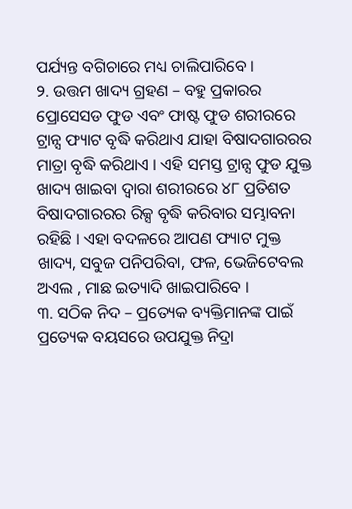ପର୍ଯ୍ୟନ୍ତ ବଗିଚାରେ ମଧ୍ୟ ଚାଲିପାରିବେ ।
୨. ଉତ୍ତମ ଖାଦ୍ୟ ଗ୍ରହଣ – ବହୁ ପ୍ରକାରର ପ୍ରୋସେସଡ ଫୁଡ ଏବଂ ଫାଷ୍ଟ ଫୁଡ ଶରୀରରେ ଟ୍ରାନ୍ସ ଫ୍ୟାଟ ବୃଦ୍ଧି କରିଥାଏ ଯାହା ବିଷାଦଗାରରର ମାତ୍ରା ବୃଦ୍ଧି କରିଥାଏ । ଏହି ସମସ୍ତ ଟ୍ରାନ୍ସ ଫୁଡ ଯୁକ୍ତ ଖାଦ୍ୟ ଖାଇବା ଦ୍ୱାରା ଶରୀରରେ ୪୮ ପ୍ରତିଶତ ବିଷାଦଗାରରର ରିକ୍ସ ବୃଦ୍ଧି କରିବାର ସମ୍ଭାବନା ରହିଛି । ଏହା ବଦଳରେ ଆପଣ ଫ୍ୟାଟ ମୁକ୍ତ ଖାଦ୍ୟ, ସବୁଜ ପନିପରିବା, ଫଳ, ଭେଜିଟେବଲ ଅଏଲ , ମାଛ ଇତ୍ୟାଦି ଖାଇପାରିବେ ।
୩. ସଠିକ ନିଦ – ପ୍ରତ୍ୟେକ ବ୍ୟକ୍ତିମାନଙ୍କ ପାଇଁ ପ୍ରତ୍ୟେକ ବୟସରେ ଉପଯୁକ୍ତ ନିଦ୍ରା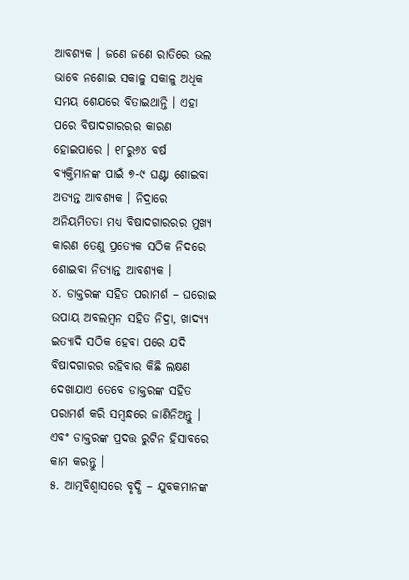ଆବଶ୍ୟକ । ଜଣେ ଜଣେ ରାତିରେ ଭଲ ଭାବେ ନଶୋଇ ସକାଳୁ ସକାଳୁ ଅଧିକ ସମୟ ଶେଯରେ ବିତାଇଥାନ୍ତି । ଏହା ପରେ ବିଷାଦଗାରରର କାରଣ ହୋଇପାରେ । ୧୮ରୁ୬୪ ବର୍ଷ ବ୍ୟକ୍ତିମାନଙ୍କ ପାଇଁ ୭-୯ ଘଣ୍ଟା ଶୋଇବା ଅତ୍ୟନ୍ତ ଆବଶ୍ୟକ । ନିଦ୍ରାରେ ଅନିୟମିତତା ମଧ୍ୟ ବିଷାଦଗାରରର ମୁଖ୍ୟ କାରଣ ତେଣୁ ପ୍ରତ୍ୟେକ ସଠିକ ନିଦରେ ଶୋଇବା ନିତ୍ୟାନ୍ତ ଆବଶ୍ୟକ ।
୪. ଡାକ୍ତରଙ୍କ ସହିତ ପରାମର୍ଶ – ଘରୋଇ ଉପାୟ ଅବଲମ୍ବନ ସହିତ ନିଦ୍ରା, ଖାଦ୍ୟ୍ୟ ଇତ୍ୟାଦି ସଠିକ ହେବା ପରେ ଯଦି ବିଷାଦଗାରର ରହିବାର କିଛି ଲକ୍ଷଣ ଦେଖାଯାଏ ତେବେ ଡାକ୍ତରଙ୍କ ସହିତ ପରାମର୍ଶ କରି ସମ୍ବନ୍ଧରେ ଜାଣିନିଅନ୍ତୁ । ଏବଂ ଡାକ୍ତରଙ୍କ ପ୍ରଦତ୍ତ ରୁଟିନ ହିସାବରେ କାମ କରନ୍ତୁ ।
୫. ଆତ୍ମବିଶ୍ୱାସରେ ବୃଦ୍ଧି – ଯୁବକମାନଙ୍କ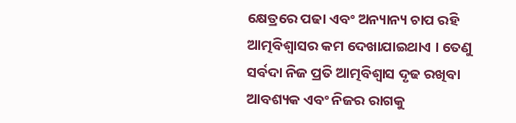କ୍ଷେତ୍ରରେ ପଢା ଏବଂ ଅନ୍ୟାନ୍ୟ ଚାପ ରହି ଆତ୍ମବିଶ୍ୱାସର କମ ଦେଖାଯାଇଥାଏ । ତେଣୁ ସର୍ବଦା ନିଜ ପ୍ରତି ଆତ୍ମବିଶ୍ୱାସ ଦୃଢ ରଖିବା ଆବଶ୍ୟକ ଏବଂ ନିଜର ରାଗକୁ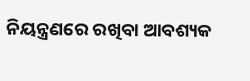ନିୟନ୍ତ୍ରଣରେ ରଖିବା ଆବଶ୍ୟକ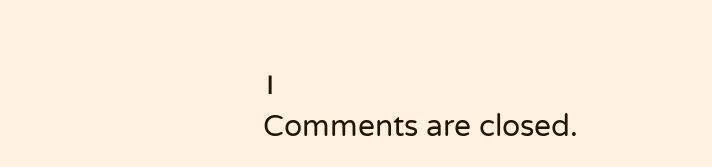।
Comments are closed.